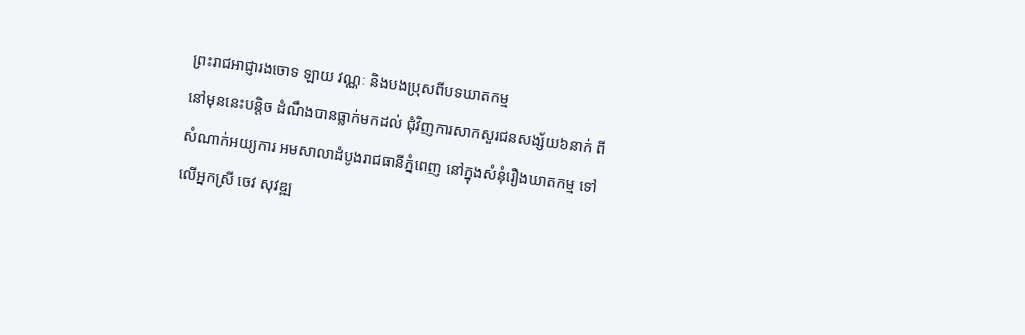ព្រះរាជអាជ្ញារងចោទ ឡាយ វណ្ណៈ និងបងប្រុសពីបទឃាតកម្ម
នៅមុននេះបន្តិច ដំណឹងបានធ្លាក់មកដល់ ជុំវិញការសាកសួរជនសង្ស័យ៦នាក់ ពីសំណាក់អយ្យការ អមសាលាដំបូងរាជធានីភ្នំពេញ នៅក្នុងសំនុំរឿងឃាតកម្ម ទៅលើអ្នកស្រី ចេវ សុវឌ្ឍ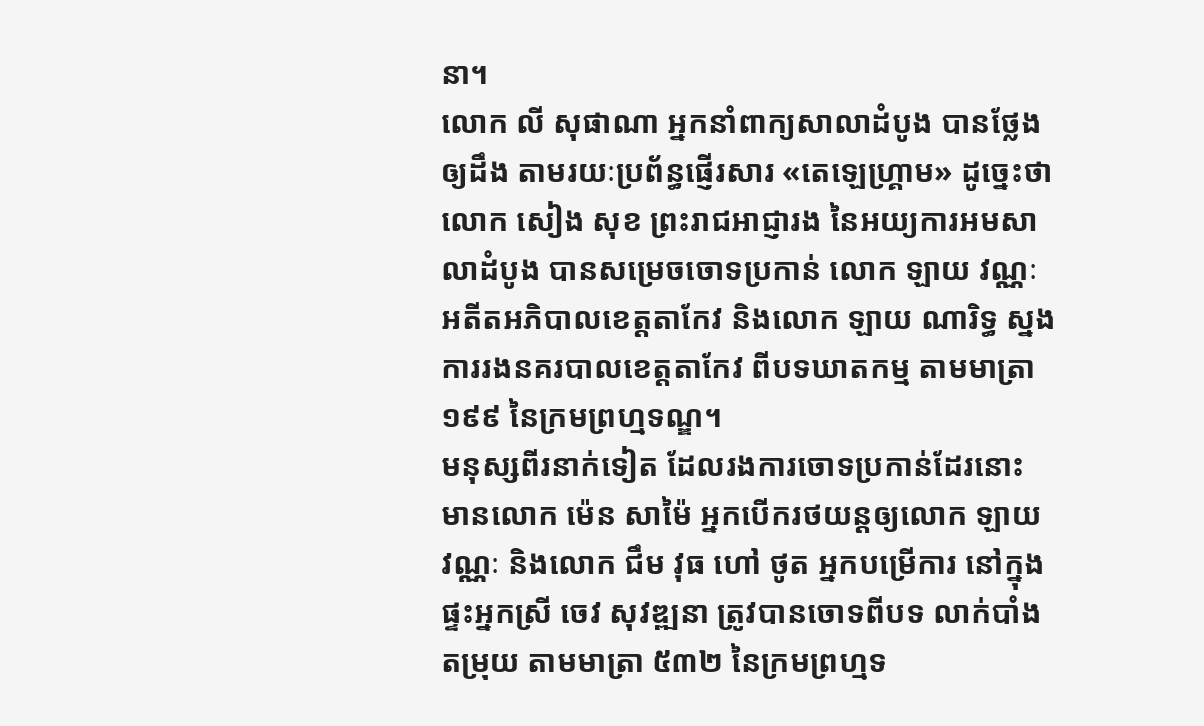នា។
លោក លី សុផាណា អ្នកនាំពាក្យសាលាដំបូង បានថ្លែងឲ្យដឹង តាមរយៈប្រព័ន្ធផ្ញើរសារ «តេឡេហ្គ្រាម» ដូច្នេះថា លោក សៀង សុខ ព្រះរាជអាជ្ញារង នៃអយ្យការអមសាលាដំបូង បានសម្រេចចោទប្រកាន់ លោក ឡាយ វណ្ណៈ អតីតអភិបាលខេត្តតាកែវ និងលោក ឡាយ ណារិទ្ធ ស្នងការរងនគរបាលខេត្តតាកែវ ពីបទឃាតកម្ម តាមមាត្រា១៩៩ នៃក្រមព្រហ្មទណ្ឌ។
មនុស្សពីរនាក់ទៀត ដែលរងការចោទប្រកាន់ដែរនោះ មានលោក ម៉េន សាម៉ៃ អ្នកបើករថយន្ដឲ្យលោក ឡាយ វណ្ណៈ និងលោក ជឹម វុធ ហៅ ថូត អ្នកបម្រើការ នៅក្នុងផ្ទះអ្នកស្រី ចេវ សុវឌ្ឍនា ត្រូវបានចោទពីបទ លាក់បាំងតម្រុយ តាមមាត្រា ៥៣២ នៃក្រមព្រហ្មទ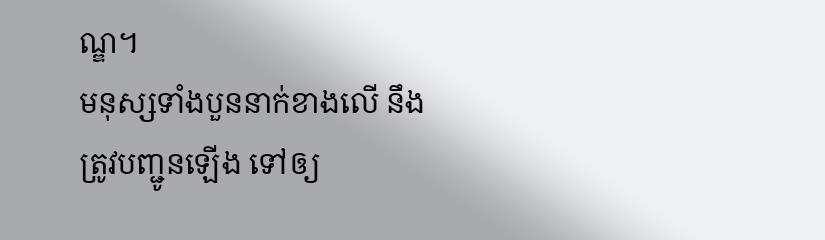ណ្ឌ។
មនុស្សទាំងបួននាក់ខាងលើ នឹងត្រូវបញ្ជូនឡើង ទៅឲ្យ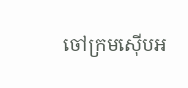ចៅក្រមស៊ើបអ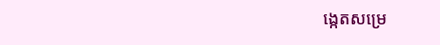ង្កេតសម្រេ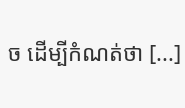ច ដើម្បីកំណត់ថា [...]